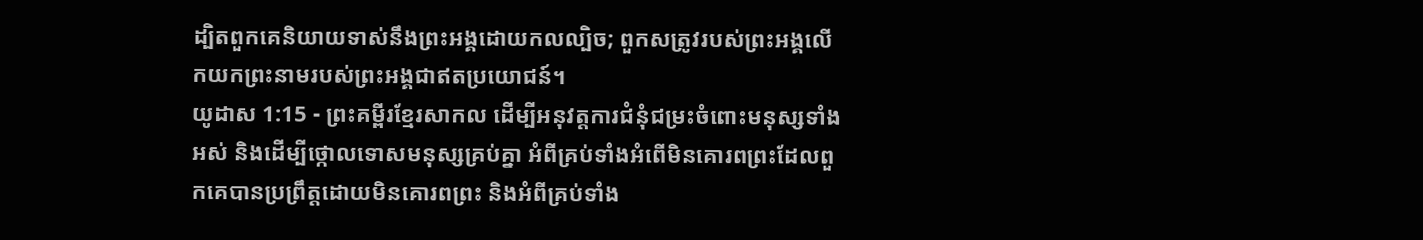ដ្បិតពួកគេនិយាយទាស់នឹងព្រះអង្គដោយកលល្បិច; ពួកសត្រូវរបស់ព្រះអង្គលើកយកព្រះនាមរបស់ព្រះអង្គជាឥតប្រយោជន៍។
យូដាស 1:15 - ព្រះគម្ពីរខ្មែរសាកល ដើម្បីអនុវត្តការជំនុំជម្រះចំពោះមនុស្សទាំងអស់ និងដើម្បីថ្កោលទោសមនុស្សគ្រប់គ្នា អំពីគ្រប់ទាំងអំពើមិនគោរពព្រះដែលពួកគេបានប្រព្រឹត្តដោយមិនគោរពព្រះ និងអំពីគ្រប់ទាំង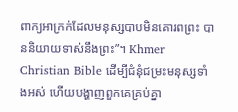ពាក្យអាក្រក់ដែលមនុស្សបាបមិនគោរពព្រះ បាននិយាយទាស់នឹងព្រះ”។ Khmer Christian Bible ដើម្បីជំនុំជម្រះមនុស្សទាំងអស់ ហើយបង្ហាញពួកគេគ្រប់គ្នា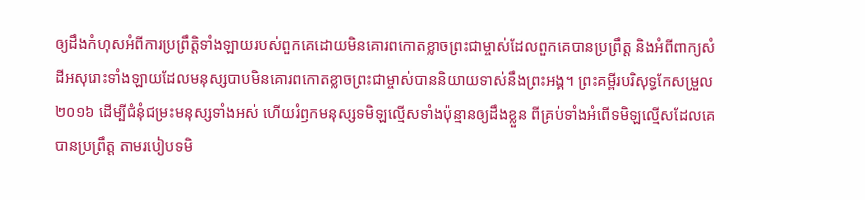ឲ្យដឹងកំហុសអំពីការប្រព្រឹត្ដិទាំងឡាយរបស់ពួកគេដោយមិនគោរពកោតខ្លាចព្រះជាម្ចាស់ដែលពួកគេបានប្រព្រឹត្ដ និងអំពីពាក្យសំដីអសុរោះទាំងឡាយដែលមនុស្សបាបមិនគោរពកោតខ្លាចព្រះជាម្ចាស់បាននិយាយទាស់នឹងព្រះអង្គ។ ព្រះគម្ពីរបរិសុទ្ធកែសម្រួល ២០១៦ ដើម្បីជំនុំជម្រះមនុស្សទាំងអស់ ហើយរំឭកមនុស្សទមិឡល្មើសទាំងប៉ុន្មានឲ្យដឹងខ្លួន ពីគ្រប់ទាំងអំពើទមិឡល្មើសដែលគេបានប្រព្រឹត្ត តាមរបៀបទមិ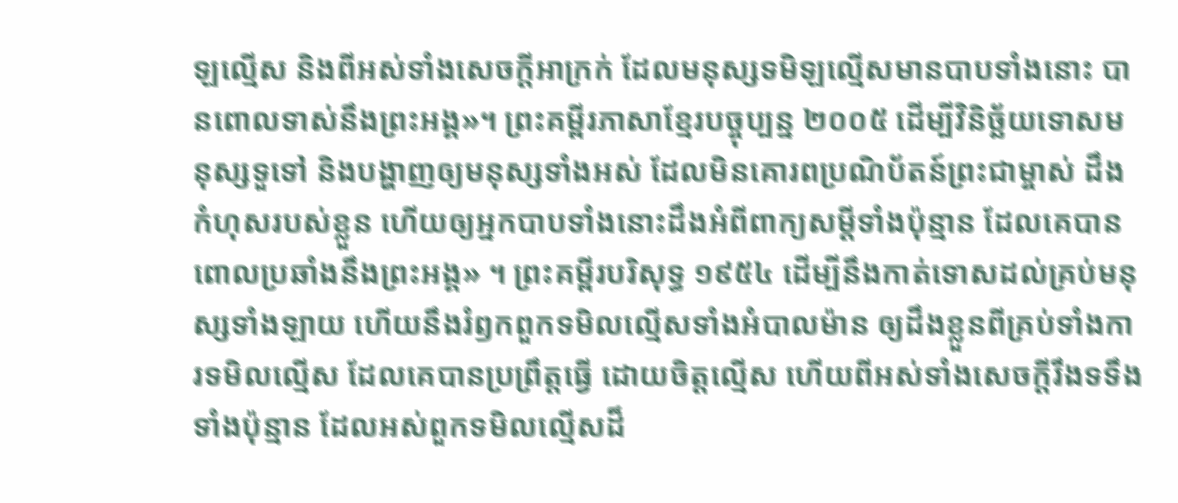ឡល្មើស និងពីអស់ទាំងសេចក្ដីអាក្រក់ ដែលមនុស្សទមិឡល្មើសមានបាបទាំងនោះ បានពោលទាស់នឹងព្រះអង្គ»។ ព្រះគម្ពីរភាសាខ្មែរបច្ចុប្បន្ន ២០០៥ ដើម្បីវិនិច្ឆ័យទោសមនុស្សទួទៅ និងបង្ហាញឲ្យមនុស្សទាំងអស់ ដែលមិនគោរពប្រណិប័តន៍ព្រះជាម្ចាស់ ដឹងកំហុសរបស់ខ្លួន ហើយឲ្យអ្នកបាបទាំងនោះដឹងអំពីពាក្យសម្ដីទាំងប៉ុន្មាន ដែលគេបានពោលប្រឆាំងនឹងព្រះអង្គ» ។ ព្រះគម្ពីរបរិសុទ្ធ ១៩៥៤ ដើម្បីនឹងកាត់ទោសដល់គ្រប់មនុស្សទាំងឡាយ ហើយនឹងរំឭកពួកទមិលល្មើសទាំងអំបាលម៉ាន ឲ្យដឹងខ្លួនពីគ្រប់ទាំងការទមិលល្មើស ដែលគេបានប្រព្រឹត្តធ្វើ ដោយចិត្តល្មើស ហើយពីអស់ទាំងសេចក្ដីរឹងទទឹងទាំងប៉ុន្មាន ដែលអស់ពួកទមិលល្មើសដ៏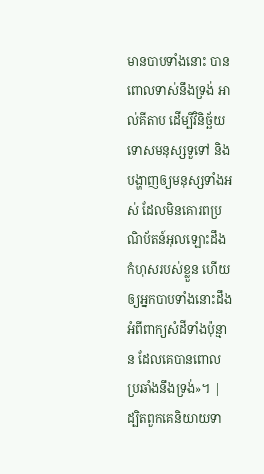មានបាបទាំងនោះ បានពោលទាស់នឹងទ្រង់ អាល់គីតាប ដើម្បីវិនិច្ឆ័យទោសមនុស្សទួទៅ និងបង្ហាញឲ្យមនុស្សទាំងអស់ ដែលមិនគោរពប្រណិប័តន៍អុលឡោះដឹងកំហុសរបស់ខ្លួន ហើយឲ្យអ្នកបាបទាំងនោះដឹងអំពីពាក្យសំដីទាំងប៉ុន្មាន ដែលគេបានពោលប្រឆាំងនឹងទ្រង់»។ |
ដ្បិតពួកគេនិយាយទា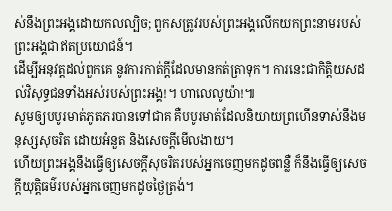ស់នឹងព្រះអង្គដោយកលល្បិច; ពួកសត្រូវរបស់ព្រះអង្គលើកយកព្រះនាមរបស់ព្រះអង្គជាឥតប្រយោជន៍។
ដើម្បីអនុវត្តដល់ពួកគេ នូវការកាត់ក្ដីដែលមានកត់ត្រាទុក។ ការនេះជាកិត្តិយសដល់វិសុទ្ធជនទាំងអស់របស់ព្រះអង្គ!។ ហាលេលូយ៉ា!៕
សូមឲ្យបបូរមាត់ភូតភរបានទៅជាគ គឺបបូរមាត់ដែលនិយាយព្រហើនទាស់នឹងមនុស្សសុចរិត ដោយអំនួត និងសេចក្ដីមើលងាយ។
ហើយព្រះអង្គនឹងធ្វើឲ្យសេចក្ដីសុចរិតរបស់អ្នកចេញមកដូចពន្លឺ ក៏នឹងធ្វើឲ្យសេចក្ដីយុត្តិធម៌របស់អ្នកចេញមកដូចថ្ងៃត្រង់។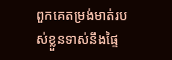ពួកគេតម្រង់មាត់របស់ខ្លួនទាស់នឹងផ្ទៃ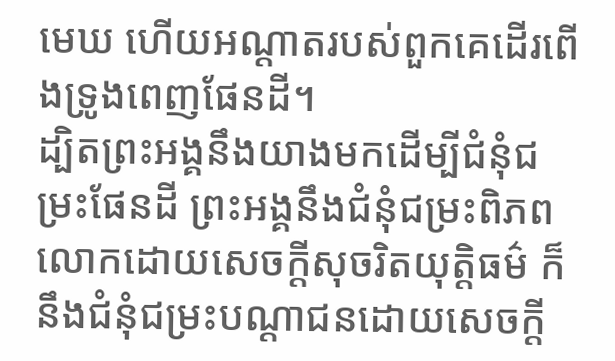មេឃ ហើយអណ្ដាតរបស់ពួកគេដើរពើងទ្រូងពេញផែនដី។
ដ្បិតព្រះអង្គនឹងយាងមកដើម្បីជំនុំជម្រះផែនដី ព្រះអង្គនឹងជំនុំជម្រះពិភពលោកដោយសេចក្ដីសុចរិតយុត្តិធម៌ ក៏នឹងជំនុំជម្រះបណ្ដាជនដោយសេចក្ដី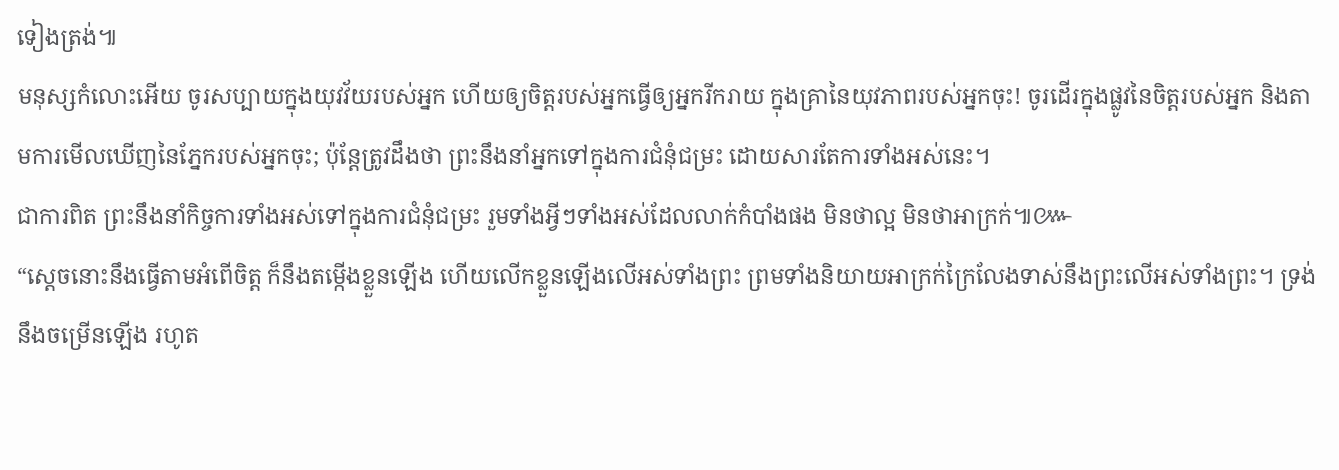ទៀងត្រង់៕
មនុស្សកំលោះអើយ ចូរសប្បាយក្នុងយុវវ័យរបស់អ្នក ហើយឲ្យចិត្តរបស់អ្នកធ្វើឲ្យអ្នករីករាយ ក្នុងគ្រានៃយុវភាពរបស់អ្នកចុះ! ចូរដើរក្នុងផ្លូវនៃចិត្តរបស់អ្នក និងតាមការមើលឃើញនៃភ្នែករបស់អ្នកចុះ; ប៉ុន្តែត្រូវដឹងថា ព្រះនឹងនាំអ្នកទៅក្នុងការជំនុំជម្រះ ដោយសារតែការទាំងអស់នេះ។
ជាការពិត ព្រះនឹងនាំកិច្ចការទាំងអស់ទៅក្នុងការជំនុំជម្រះ រួមទាំងអ្វីៗទាំងអស់ដែលលាក់កំបាំងផង មិនថាល្អ មិនថាអាក្រក់៕៚
“ស្ដេចនោះនឹងធ្វើតាមអំពើចិត្ត ក៏នឹងតម្កើងខ្លួនឡើង ហើយលើកខ្លួនឡើងលើអស់ទាំងព្រះ ព្រមទាំងនិយាយអាក្រក់ក្រៃលែងទាស់នឹងព្រះលើអស់ទាំងព្រះ។ ទ្រង់នឹងចម្រើនឡើង រហូត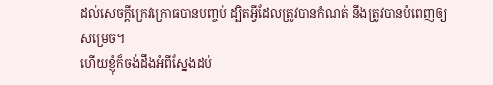ដល់សេចក្ដីក្រេវក្រោធបានបញ្ចប់ ដ្បិតអ្វីដែលត្រូវបានកំណត់ នឹងត្រូវបានបំពេញឲ្យសម្រេច។
ហើយខ្ញុំក៏ចង់ដឹងអំពីស្នែងដប់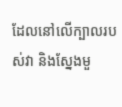ដែលនៅលើក្បាលរបស់វា និងស្នែងមួ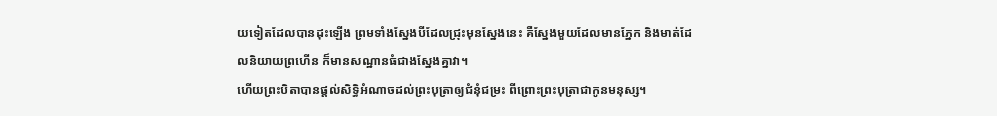យទៀតដែលបានដុះឡើង ព្រមទាំងស្នែងបីដែលជ្រុះមុនស្នែងនេះ គឺស្នែងមួយដែលមានភ្នែក និងមាត់ដែលនិយាយព្រហើន ក៏មានសណ្ឋានធំជាងស្នែងគ្នាវា។
ហើយព្រះបិតាបានផ្ដល់សិទ្ធិអំណាចដល់ព្រះបុត្រាឲ្យជំនុំជម្រះ ពីព្រោះព្រះបុត្រាជាកូនមនុស្ស។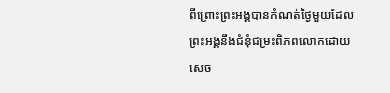ពីព្រោះព្រះអង្គបានកំណត់ថ្ងៃមួយដែលព្រះអង្គនឹងជំនុំជម្រះពិភពលោកដោយសេច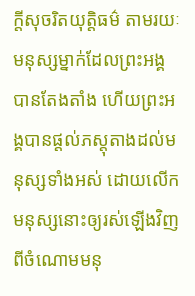ក្ដីសុចរិតយុត្តិធម៌ តាមរយៈមនុស្សម្នាក់ដែលព្រះអង្គបានតែងតាំង ហើយព្រះអង្គបានផ្ដល់ភស្តុតាងដល់មនុស្សទាំងអស់ ដោយលើកមនុស្សនោះឲ្យរស់ឡើងវិញពីចំណោមមនុ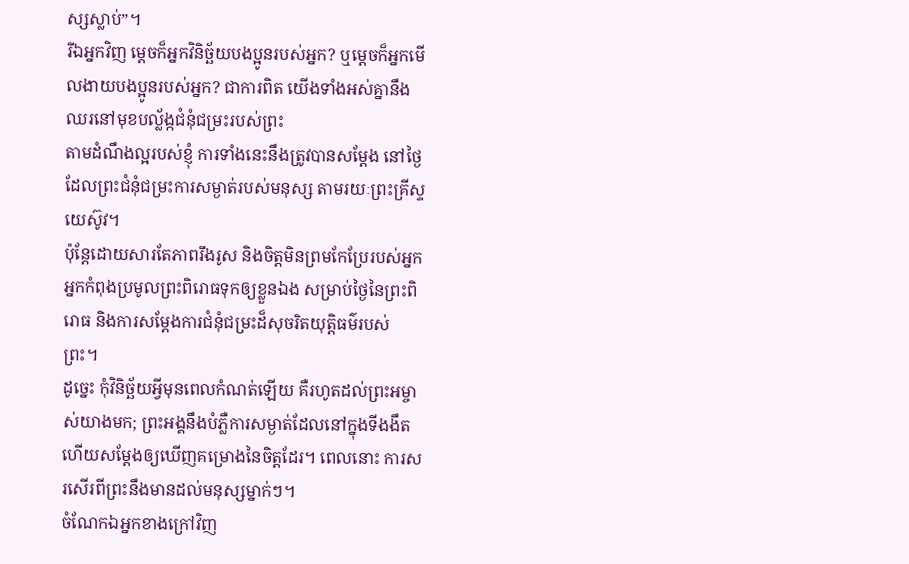ស្សស្លាប់”។
រីឯអ្នកវិញ ម្ដេចក៏អ្នកវិនិច្ឆ័យបងប្អូនរបស់អ្នក? ឬម្ដេចក៏អ្នកមើលងាយបងប្អូនរបស់អ្នក? ជាការពិត យើងទាំងអស់គ្នានឹងឈរនៅមុខបល្ល័ង្កជំនុំជម្រះរបស់ព្រះ
តាមដំណឹងល្អរបស់ខ្ញុំ ការទាំងនេះនឹងត្រូវបានសម្ដែង នៅថ្ងៃដែលព្រះជំនុំជម្រះការសម្ងាត់របស់មនុស្ស តាមរយៈព្រះគ្រីស្ទយេស៊ូវ។
ប៉ុន្តែដោយសារតែភាពរឹងរូស និងចិត្តមិនព្រមកែប្រែរបស់អ្នក អ្នកកំពុងប្រមូលព្រះពិរោធទុកឲ្យខ្លួនឯង សម្រាប់ថ្ងៃនៃព្រះពិរោធ និងការសម្ដែងការជំនុំជម្រះដ៏សុចរិតយុត្តិធម៌របស់ព្រះ។
ដូច្នេះ កុំវិនិច្ឆ័យអ្វីមុនពេលកំណត់ឡើយ គឺរហូតដល់ព្រះអម្ចាស់យាងមក; ព្រះអង្គនឹងបំភ្លឺការសម្ងាត់ដែលនៅក្នុងទីងងឹត ហើយសម្ដែងឲ្យឃើញគម្រោងនៃចិត្តដែរ។ ពេលនោះ ការសរសើរពីព្រះនឹងមានដល់មនុស្សម្នាក់ៗ។
ចំណែកឯអ្នកខាងក្រៅវិញ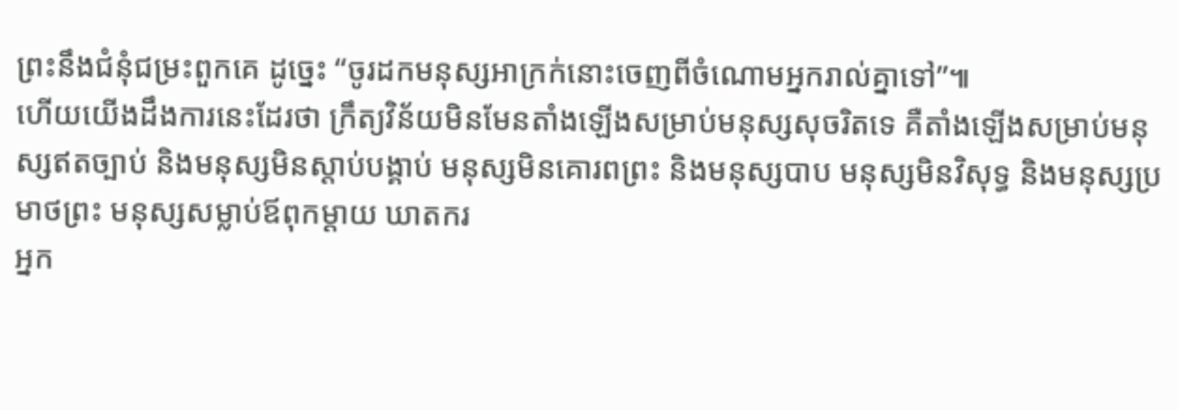ព្រះនឹងជំនុំជម្រះពួកគេ ដូច្នេះ “ចូរដកមនុស្សអាក្រក់នោះចេញពីចំណោមអ្នករាល់គ្នាទៅ”៕
ហើយយើងដឹងការនេះដែរថា ក្រឹត្យវិន័យមិនមែនតាំងឡើងសម្រាប់មនុស្សសុចរិតទេ គឺតាំងឡើងសម្រាប់មនុស្សឥតច្បាប់ និងមនុស្សមិនស្ដាប់បង្គាប់ មនុស្សមិនគោរពព្រះ និងមនុស្សបាប មនុស្សមិនវិសុទ្ធ និងមនុស្សប្រមាថព្រះ មនុស្សសម្លាប់ឪពុកម្ដាយ ឃាតករ
អ្នក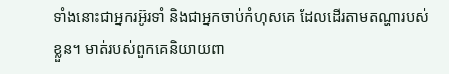ទាំងនោះជាអ្នករអ៊ូរទាំ និងជាអ្នកចាប់កំហុសគេ ដែលដើរតាមតណ្ហារបស់ខ្លួន។ មាត់របស់ពួកគេនិយាយពា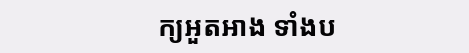ក្យអួតអាង ទាំងប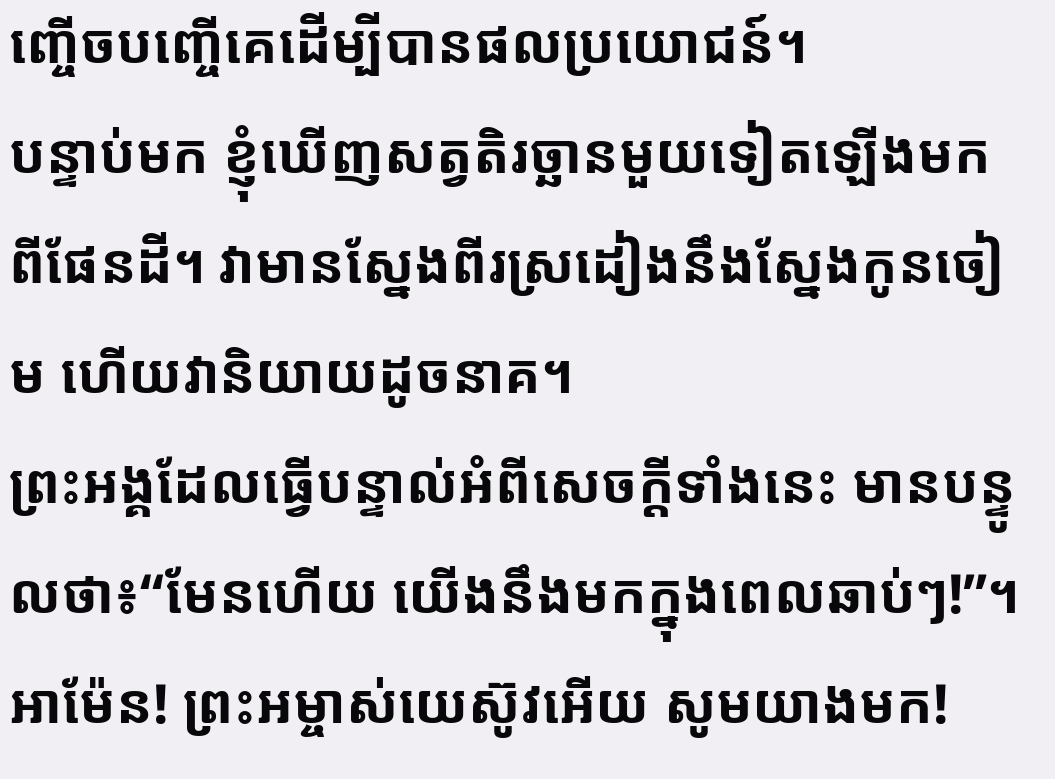ញ្ចើចបញ្ចើគេដើម្បីបានផលប្រយោជន៍។
បន្ទាប់មក ខ្ញុំឃើញសត្វតិរច្ឆានមួយទៀតឡើងមកពីផែនដី។ វាមានស្នែងពីរស្រដៀងនឹងស្នែងកូនចៀម ហើយវានិយាយដូចនាគ។
ព្រះអង្គដែលធ្វើបន្ទាល់អំពីសេចក្ដីទាំងនេះ មានបន្ទូលថា៖“មែនហើយ យើងនឹងមកក្នុងពេលឆាប់ៗ!”។ អាម៉ែន! ព្រះអម្ចាស់យេស៊ូវអើយ សូមយាងមក!